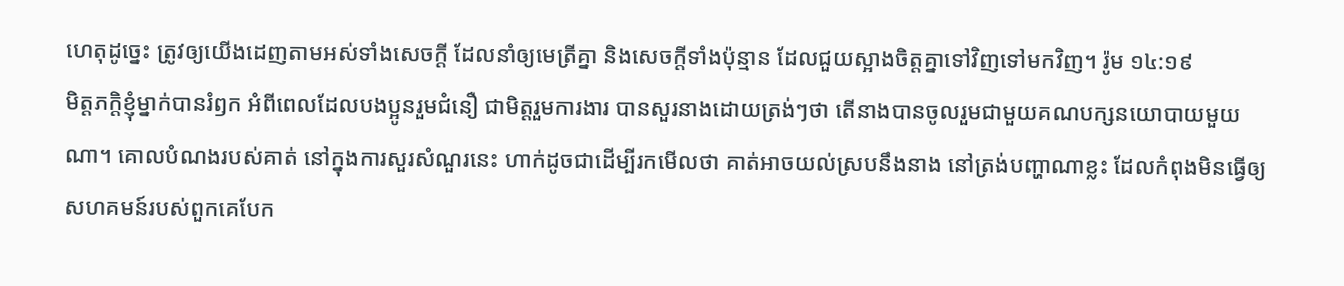ហេតុដូច្នេះ ត្រូវឲ្យយើងដេញតាមអស់ទាំងសេចក្តី ដែលនាំឲ្យមេត្រីគ្នា និងសេចក្តីទាំងប៉ុន្មាន ដែលជួយស្អាងចិត្តគ្នាទៅវិញទៅមកវិញ។ រ៉ូម ១៤:១៩
មិត្តភក្តិខ្ញុំម្នាក់បានរំឭក អំពីពេលដែលបងប្អូនរួមជំនឿ ជាមិត្តរួមការងារ បានសួរនាងដោយត្រង់ៗថា តើនាងបានចូលរួមជាមួយគណបក្សនយោបាយមួយណា។ គោលបំណងរបស់គាត់ នៅក្នុងការសួរសំណួរនេះ ហាក់ដូចជាដើម្បីរកមើលថា គាត់អាចយល់ស្របនឹងនាង នៅត្រង់បញ្ហាណាខ្លះ ដែលកំពុងមិនធ្វើឲ្យសហគមន៍របស់ពួកគេបែក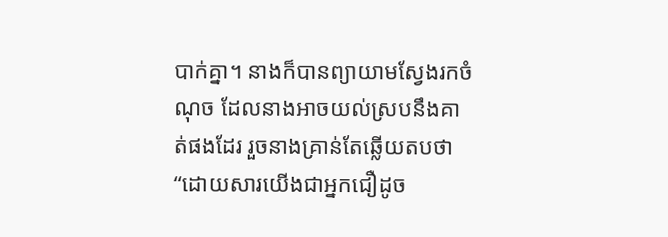បាក់គ្នា។ នាងក៏បានព្យាយាមស្វែងរកចំណុច ដែលនាងអាចយល់ស្របនឹងគាត់ផងដែរ រួចនាងគ្រាន់តែឆ្លើយតបថា “ដោយសារយើងជាអ្នកជឿដូច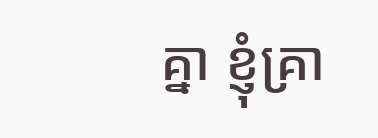គ្នា ខ្ញុំគ្រា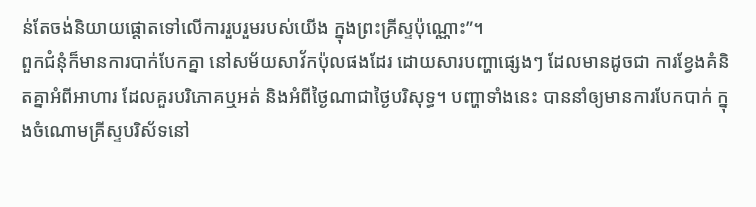ន់តែចង់និយាយផ្ដោតទៅលើការរួបរួមរបស់យើង ក្នុងព្រះគ្រីស្ទប៉ុណ្ណោះ”។
ពួកជំនុំក៏មានការបាក់បែកគ្នា នៅសម័យសាវ័កប៉ុលផងដែរ ដោយសារបញ្ហាផ្សេងៗ ដែលមានដូចជា ការខ្វែងគំនិតគ្នាអំពីអាហារ ដែលគួរបរិភោគឬអត់ និងអំពីថ្ងៃណាជាថ្ងៃបរិសុទ្ធ។ បញ្ហាទាំងនេះ បាននាំឲ្យមានការបែកបាក់ ក្នុងចំណោមគ្រីស្ទបរិស័ទនៅ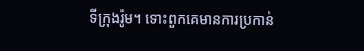ទីក្រុងរ៉ូម។ ទោះពួកគេមានការប្រកាន់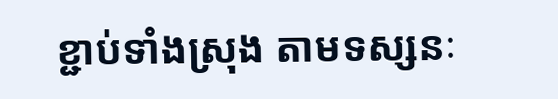ខ្ជាប់ទាំងស្រុង តាមទស្សនៈ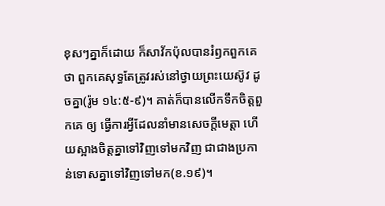ខុសៗគ្នាក៏ដោយ ក៏សាវ័កប៉ុលបានរំឭកពួកគេថា ពួកគេសុទ្ធតែត្រូវរស់នៅថ្វាយព្រះយេស៊ូវ ដូចគ្នា(រ៉ូម ១៤:៥-៩)។ គាត់ក៏បានលើកទឹកចិត្តពួកគេ ឲ្យ ធ្វើការអ្វីដែលនាំមានសេចក្តីមេត្តា ហើយស្អាងចិត្តគ្នាទៅវិញទៅមកវិញ ជាជាងប្រកាន់ទោសគ្នាទៅវិញទៅមក(ខ.១៩)។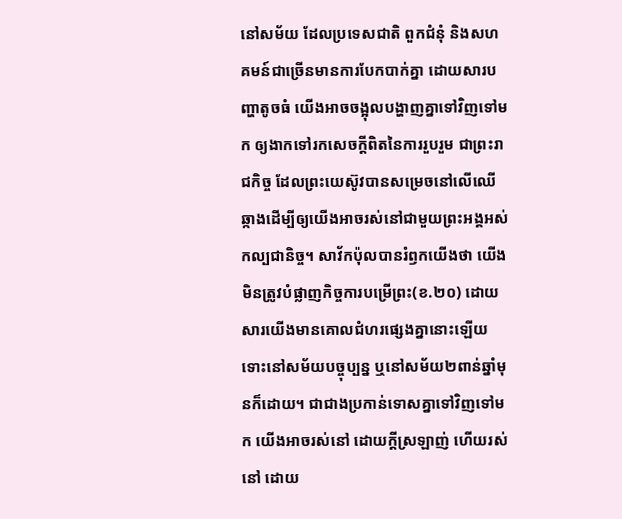នៅសម័យ ដែលប្រទេសជាតិ ពួកជំនុំ និងសហគមន៍ជាច្រើនមានការបែកបាក់គ្នា ដោយសារបញ្ហាតូចធំ យើងអាចចង្អុលបង្ហាញគ្នាទៅវិញទៅមក ឲ្យងាកទៅរកសេចក្តីពិតនៃការរួបរួម ជាព្រះរាជកិច្ច ដែលព្រះយេស៊ូវបានសម្រេចនៅលើឈើឆ្កាងដើម្បីឲ្យយើងអាចរស់នៅជាមួយព្រះអង្គអស់កល្បជានិច្ច។ សាវ័កប៉ុលបានរំឭកយើងថា យើងមិនត្រូវបំផ្លាញកិច្ចការបម្រើព្រះ(ខ.២០) ដោយសារយើងមានគោលជំហរផ្សេងគ្នានោះឡើយ ទោះនៅសម័យបច្ចុប្បន្ន ឬនៅសម័យ២ពាន់ឆ្នាំមុនក៏ដោយ។ ជាជាងប្រកាន់ទោសគ្នាទៅវិញទៅមក យើងអាចរស់នៅ ដោយក្តីស្រឡាញ់ ហើយរស់នៅ ដោយ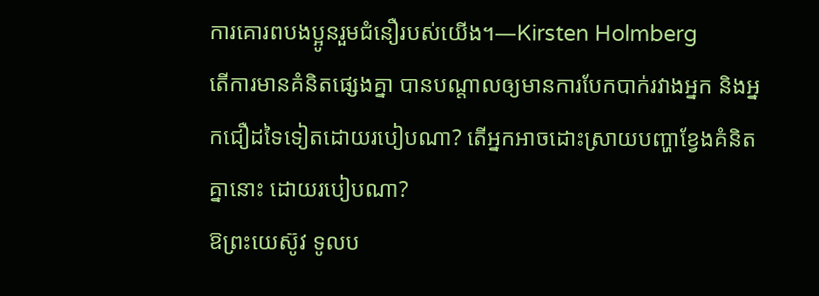ការគោរពបងប្អូនរួមជំនឿរបស់យើង។—Kirsten Holmberg
តើការមានគំនិតផ្សេងគ្នា បានបណ្តាលឲ្យមានការបែកបាក់រវាងអ្នក និងអ្នកជឿដទៃទៀតដោយរបៀបណា? តើអ្នកអាចដោះស្រាយបញ្ហាខ្វែងគំនិតគ្នានោះ ដោយរបៀបណា?
ឱព្រះយេស៊ូវ ទូលប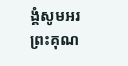ង្គំសូមអរព្រះគុណ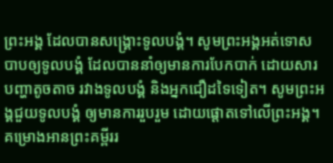ព្រះអង្គ ដែលបានសង្គ្រោះទូលបង្គំ។ សូមព្រះអង្គអត់ទោសបាបឲ្យទូលបង្គំ ដែលបាននាំឲ្យមានការបែកបាក់ ដោយសារបញ្ហាតូចតាច រវាងទូលបង្គំ និងអ្នកជឿដទៃទៀត។ សូមព្រះអង្គជួយទូលបង្គំ ឲ្យមានការរួបរួម ដោយផ្ដោតទៅលើព្រះអង្គ។
គម្រោងអានព្រះគម្ពីររ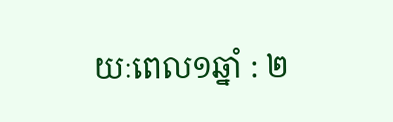យៈពេល១ឆ្នាំ : ២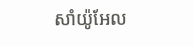សាំយ៉ូអែល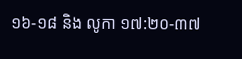១៦-១៨ និង លូកា ១៧:២០-៣៧